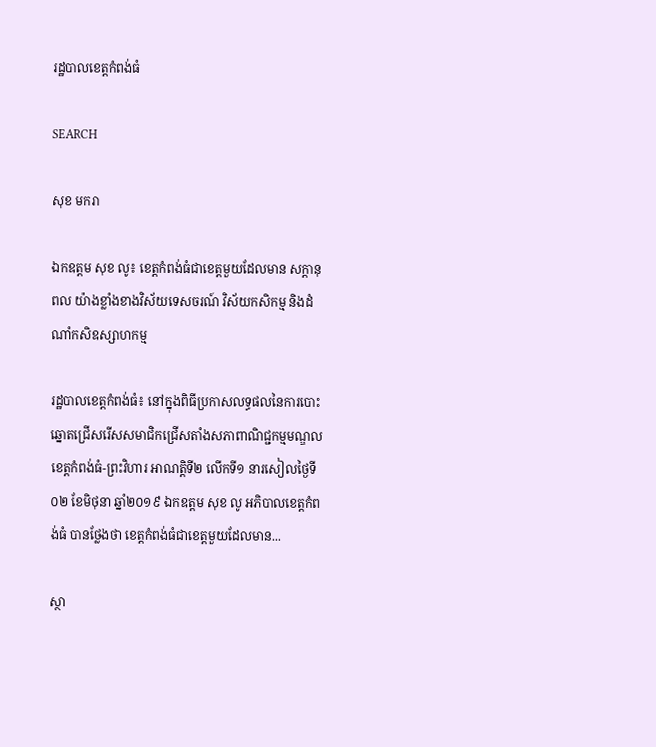រដ្ឋបាលខេត្តកំពង់ធំ

SEARCH

សុខ មករា

ឯកឧត្ដម សុខ លូ៖ ខេត្តកំពង់ធំជាខេត្តមួយដែលមាន សក្ដានុពល យ៉ាងខ្លាំងខាងវិស័យទេសចរណ៍ វិស័យកសិកម្ម និងដំណាំកសិឧស្សាហកម្ម

រដ្ឋបាលខេត្តកំពង់ធំ៖ នៅក្នុងពិធីប្រកាសលទ្ធផលនៃការបោះឆ្នោតជ្រើសរើសសមាជិកជ្រើសតាំងសភាពាណិជ្ជកម្មមណ្ឌលខេត្តកំពង់ធំ-ព្រះវិហារ អាណត្តិទី២ លើកទី១ នារសៀលថ្ងៃទី០២ ខែមិថុនា ឆ្នាំ២០១៩ ឯកឧត្ដម សុខ លូ អភិបាលខេត្តកំពង់ធំ បានថ្លែងថា ខេត្តកំពង់ធំជាខេត្តមួយដែលមាន...

ស្ថា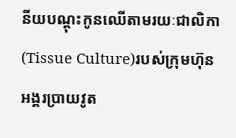នីយបណ្ដុះកូនឈើតាមរយៈជាលិកា(Tissue Culture)របស់ក្រុមហ៊ុនអង្គរប្រាយវូត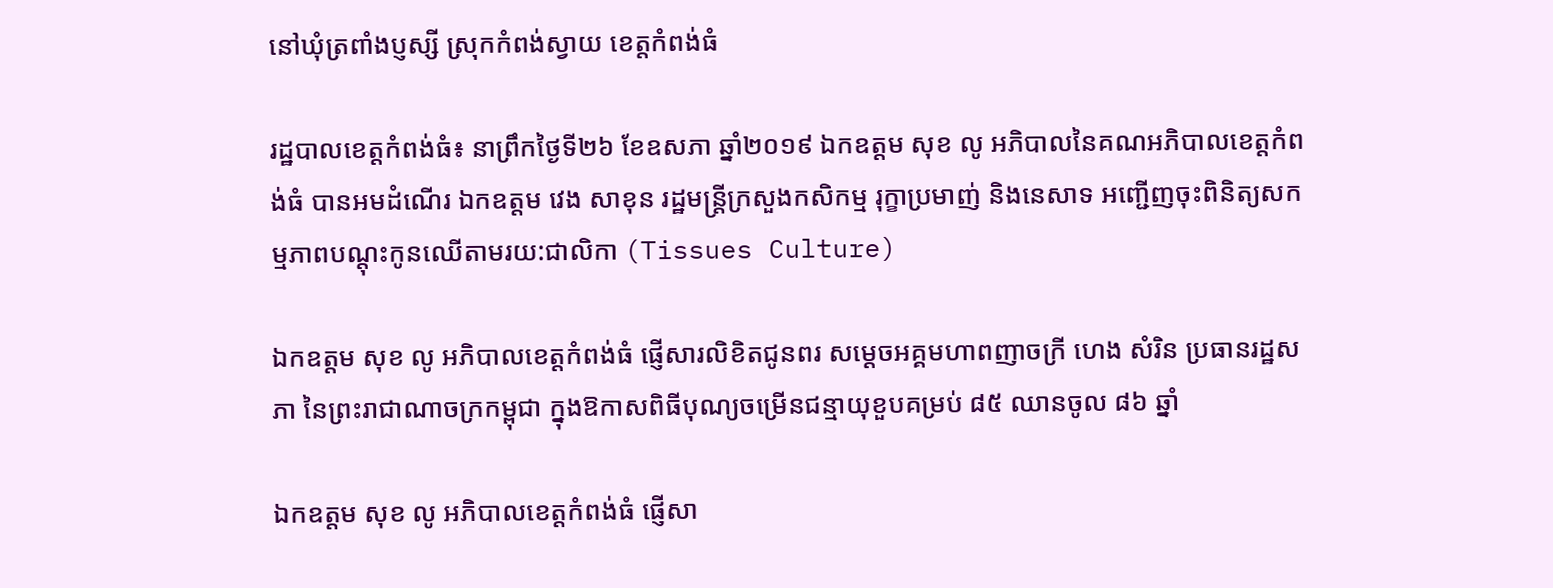នៅឃុំត្រពាំងប្ញស្សី ស្រុកកំពង់ស្វាយ ខេត្តកំពង់ធំ

រដ្ឋបាលខេត្តកំពង់ធំ៖ នាព្រឹកថ្ងៃទី២៦ ខែឧសភា ឆ្នាំ២០១៩ ឯកឧត្តម សុខ លូ អភិបាលនៃគណអភិបាលខេត្តកំពង់ធំ បានអមដំណើរ ឯកឧត្តម វេង សាខុន រដ្ឋមន្រ្តីក្រសួងកសិកម្ម រុក្ខាប្រមាញ់ និងនេសាទ អញ្ជើញចុះពិនិត្យសកម្មភាពបណ្តុះកូនឈើតាមរយ:ជាលិកា (Tissues Culture)

ឯកឧត្តម សុខ លូ អភិបាលខេត្តកំពង់ធំ ផ្ញើសារលិខិតជូនពរ សម្តេចអគ្គមហាពញាចក្រី ហេង សំរិន ប្រធានរដ្ឋសភា នៃព្រះរាជាណាចក្រកម្ពុជា ក្នុងឱកាសពិធីបុណ្យចម្រើនជន្មាយុខួបគម្រប់ ៨៥ ឈានចូល ៨៦ ឆ្នាំ

ឯកឧត្តម សុខ លូ អភិបាលខេត្តកំពង់ធំ ផ្ញើសា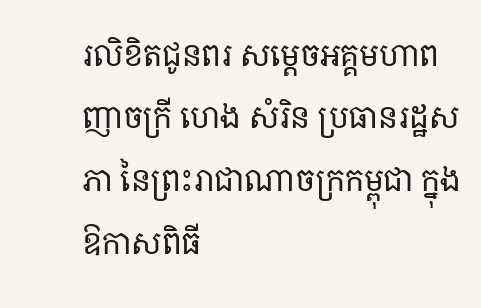រលិខិតជូនពរ សម្តេចអគ្គមហាពញាចក្រី ហេង សំរិន ប្រធានរដ្ឋសភា នៃព្រះរាជាណាចក្រកម្ពុជា ក្នុងឱកាសពិធី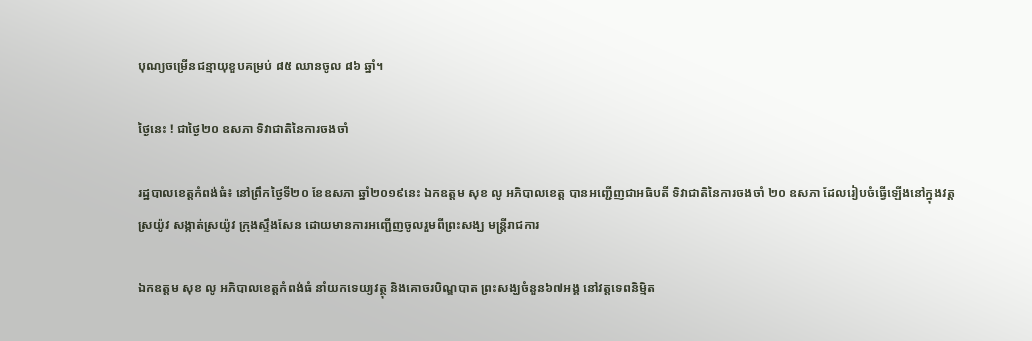បុណ្យចម្រើនជន្មាយុខួបគម្រប់ ៨៥ ឈានចូល ៨៦ ឆ្នាំ។

ថ្ងៃនេះ ! ជាថ្ងៃ២០ ឧសភា ទិវាជាតិនៃការចងចាំ

រដ្ឋបាលខេត្តកំពង់ធំ៖ នៅព្រឹកថ្ងៃទី២០ ខែឧសភា ឆ្នាំ២០១៩នេះ ឯកឧត្ដម សុខ លូ អភិបាលខេត្ត បានអញ្ជើញជាអធិបតី ទិវាជាតិនៃការចងចាំ ២០ ឧសភា ដែលរៀបចំធ្វើឡើងនៅក្នុងវត្តស្រយ៉ូវ សង្កាត់ស្រយ៉ូវ ក្រុងស្ទឹងសែន ដោយមានការអញ្ជើញចូលរួមពីព្រះសង្ឃ មន្ត្រីរាជការ

ឯកឧត្ដម សុខ លូ អភិបាលខេត្តកំពង់ធំ នាំយកទេយ្យវត្ថុ និងគោចរបិណ្ឌបាត ព្រះសង្ឃចំនួន៦៧អង្គ នៅវត្ដទេពនិម្មិត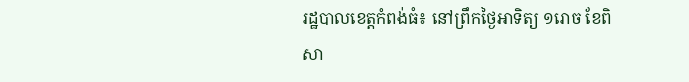រដ្ឋបាលខេត្តកំពង់ធំ៖ នៅព្រឹកថ្ងៃអាទិត្យ ១រោច ខែពិសា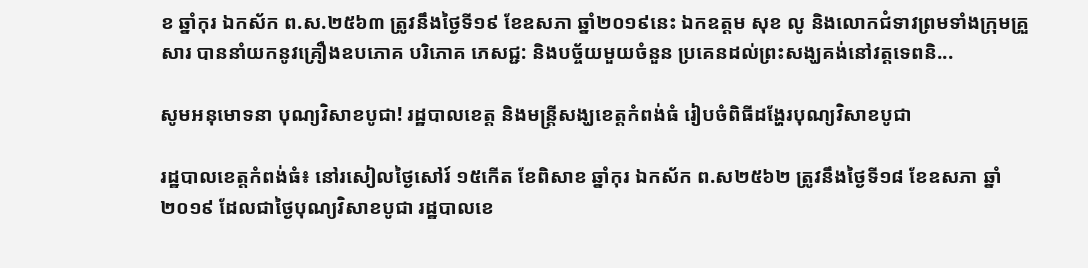ខ ឆ្នាំកុរ ឯកស័ក ព.ស.២៥៦៣ ត្រូវនឹងថ្ងៃទី១៩ ខែឧសភា ឆ្នាំ២០១៩នេះ ឯកឧត្ដម សុខ លូ និងលោកជំទាវព្រមទាំងក្រុមគ្រួសារ បាននាំយកនូវគ្រឿងឧបភោគ បរិភោគ ភេសជ្ជ: និងបច្ច័យមួយចំនួន ប្រគេនដល់ព្រះសង្ឃគង់នៅវត្តទេពនិ...

សូមអនុមោទនា បុណ្យវិសាខបូជា! រដ្ឋបាលខេត្ត និងមន្ត្រីសង្ឃខេត្តកំពង់ធំ រៀបចំពិធីដង្ហែរបុណ្យវិសាខបូជា

រដ្ឋបាលខេត្តកំពង់ធំ៖ នៅរសៀលថ្ងៃសៅរ៍ ១៥កើត ខែពិសាខ ឆ្នាំកុរ ឯកស័ក ព.ស២៥៦២ ត្រូវនឹងថ្ងៃទី១៨ ខែឧសភា ឆ្នាំ២០១៩ ដែលជាថ្ងៃបុណ្យវិសាខបូជា រដ្ឋបាលខេ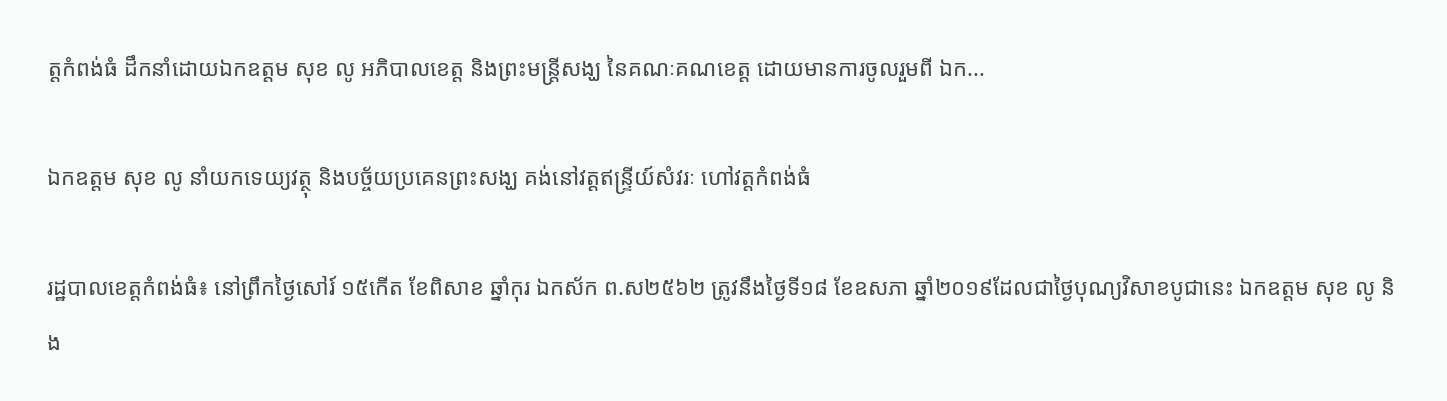ត្តកំពង់ធំ ដឹកនាំដោយឯកឧត្ដម សុខ លូ អភិបាលខេត្ត និងព្រះមន្ត្រីសង្ឃ នៃគណៈគណខេត្ត ដោយមានការចូលរួមពី ឯក...

ឯកឧត្ដម សុខ លូ នាំយកទេយ្យវត្ថុ និងបច្ច័យប្រគេនព្រះសង្ឃ គង់នៅវត្ដឥន្ទ្រីយ៍សំវរៈ ហៅវត្តកំពង់ធំ

រដ្ឋបាលខេត្តកំពង់ធំ៖ នៅព្រឹកថ្ងៃសៅរ៍ ១៥កើត ខែពិសាខ ឆ្នាំកុរ ឯកស័ក ព.ស២៥៦២ ត្រូវនឹងថ្ងៃទី១៨ ខែឧសភា ឆ្នាំ២០១៩ដែលជាថ្ងៃបុណ្យវិសាខបូជានេះ ឯកឧត្ដម សុខ លូ និង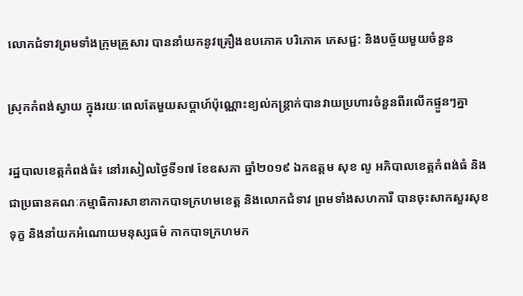លោកជំទាវព្រមទាំងក្រុមគ្រួសារ បាននាំយកនូវគ្រឿងឧបភោគ បរិភោគ ភេសជ្ជ: និងបច្ច័យមួយចំនួន

ស្រុកកំពង់ស្វាយ ក្នុងរយៈពេលតែមួយសប្តាហ៍ប៉ុណ្ណោះខ្យល់កន្ត្រាក់បានវាយប្រហារចំនួនពីរលើកផ្ទួនៗគ្នា

រដ្ឋបាលខេត្តកំពង់ធំ៖ នៅរសៀលថ្ងៃទី១៧ ខែឧសភា ឆ្នាំ២០១៩ ឯកឧត្ដម សុខ លូ អភិបាលខេត្តកំពង់ធំ និងជាប្រធានគណៈកម្មាធិការសាខាកាកបាទក្រហមខេត្ត និងលោកជំទាវ ព្រមទាំងសហការី បានចុះសាកសួរសុខទុក្ខ និងនាំយកអំណោយមនុស្សធម៌ កាកបាទក្រហមក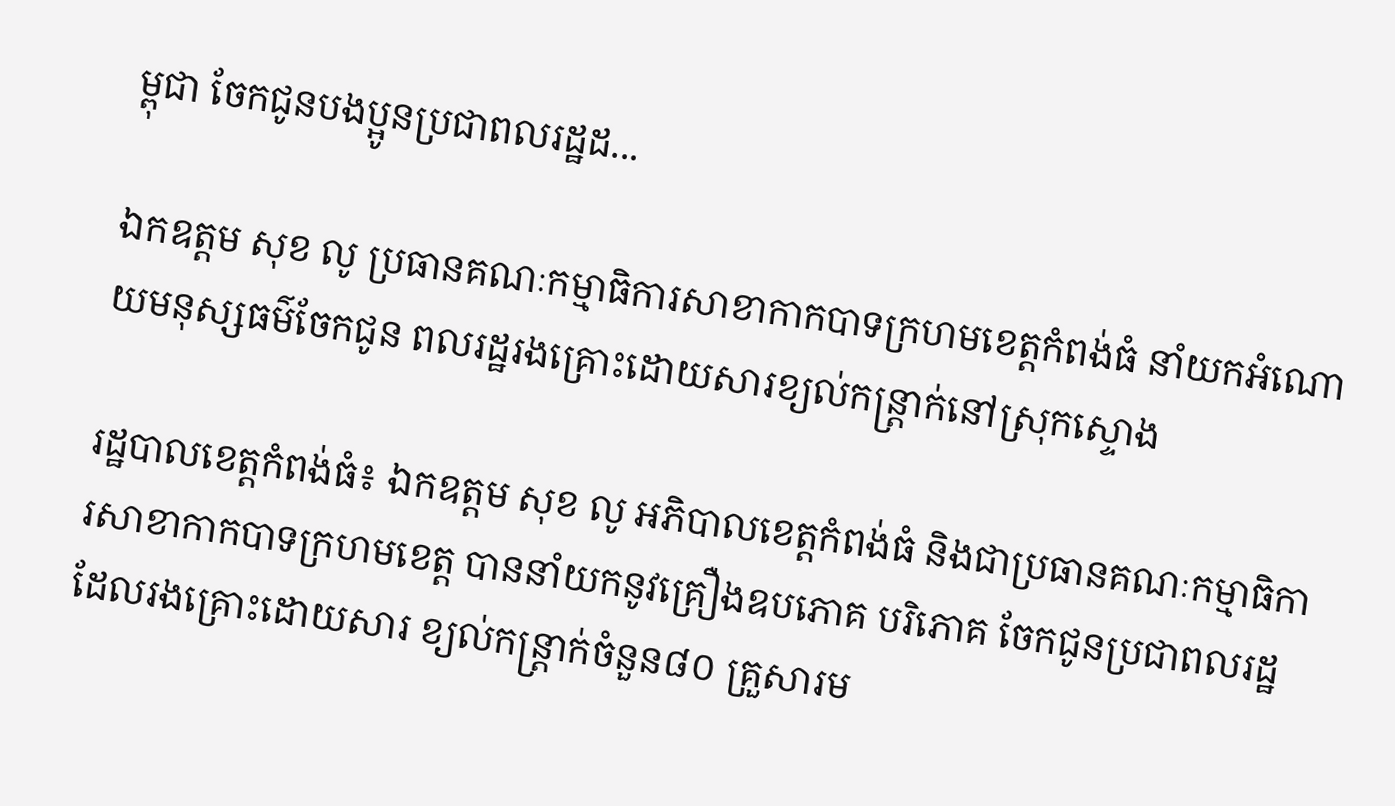ម្ពុជា ចែកជូនបងប្អូនប្រជាពលរដ្ឋដ...

ឯកឧត្តម សុខ លូ ប្រធានគណៈកម្មាធិការសាខាកាកបាទក្រហមខេត្តកំពង់ធំ នាំយកអំណោយមនុស្សធម៌ចែកជូន ពលរដ្ឋរងគ្រោះដោយសារខ្យល់កន្ត្រាក់នៅស្រុកស្ទោង

រដ្ឋបាលខេត្តកំពង់ធំ៖ ឯកឧត្ដម សុខ លូ អភិបាលខេត្តកំពង់ធំ និងជាប្រធានគណៈកម្មាធិការសាខាកាកបាទក្រហមខេត្ត បាននាំយកនូវគ្រឿងឧបភោគ បរិភោគ ចែកជូនប្រជាពលរដ្ឋដែលរងគ្រោះដោយសារ ខ្យល់កន្ត្រាក់ចំនួន៨០ គ្រួសារម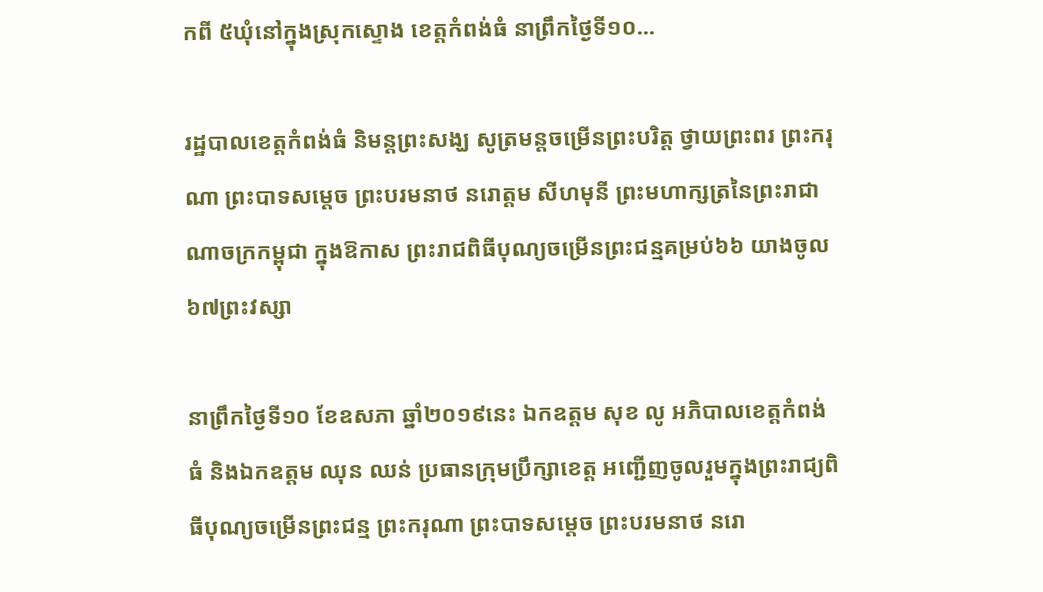កពី ៥ឃុំនៅក្នុងស្រុកស្ទោង ខេត្តកំពង់ធំ នាព្រឹកថ្ងៃទី១០...

រដ្ឋបាលខេត្តកំពង់ធំ និមន្តព្រះសង្ឃ សូត្រមន្តចម្រើនព្រះបរិត្ត ថ្វាយព្រះពរ ព្រះករុណា ព្រះបាទសម្ដេច ព្រះបរមនាថ នរោត្តម សីហមុនី ព្រះមហាក្សត្រនៃព្រះរាជាណាចក្រកម្ពុជា ក្នុងឱកាស ព្រះរាជពិធីបុណ្យចម្រើនព្រះជន្មគម្រប់៦៦ យាងចូល ៦៧ព្រះវស្សា

នាព្រឹកថ្ងៃទី១០ ខែឧសភា ឆ្នាំ២០១៩នេះ ឯកឧត្តម សុខ លូ អភិបាលខេត្តកំពង់ធំ និងឯកឧត្តម ឈុន ឈន់ ប្រធានក្រុមប្រឹក្សាខេត្ត អញ្ជើញចូលរួមក្នុងព្រះរាជ្យពិធីបុណ្យចម្រើនព្រះជន្ម ព្រះករុណា ព្រះបាទសម្ដេច ព្រះបរមនាថ នរោ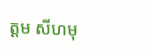ត្តម សីហមុ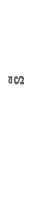នី